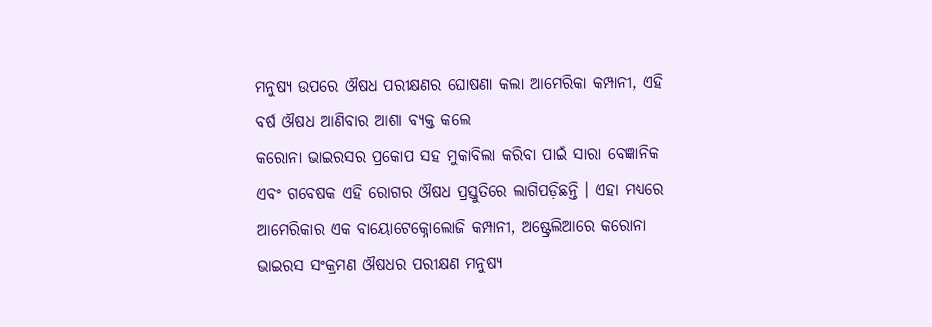ମନୁଷ୍ୟ ଉପରେ ଔଷଧ ପରୀକ୍ଷଣର ଘୋଷଣା କଲା ଆମେରିକା କମ୍ପାନୀ, ଏହି ବର୍ଷ ଔଷଧ ଆଣିବାର ଆଶା ବ୍ୟକ୍ତ କଲେ
କରୋନା ଭାଇରସର ପ୍ରକୋପ ସହ ମୁକାବିଲା କରିବା ପାଇଁ ସାରା ବେଜ୍ଞାନିକ ଏବଂ ଗବେଷକ ଏହି ରୋଗର ଔଷଧ ପ୍ରସ୍ତୁତିରେ ଲାଗିପଡ଼ିଛନ୍ତି । ଏହା ମଧ୍ୟରେ ଆମେରିକାର ଏକ ବାୟୋଟେକ୍ନୋଲୋଜି କମ୍ପାନୀ, ଅଷ୍ଟ୍ରେଲିଆରେ କରୋନା ଭାଇରସ ସଂକ୍ରମଣ ଔଷଧର ପରୀକ୍ଷଣ ମନୁଷ୍ୟ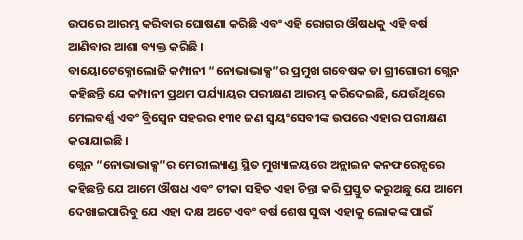ଉପରେ ଆରମ୍ଭ କରିବାର ଘୋଷଣା କରିଛି ଏବଂ ଏହି ରୋଗର ଔଷଧକୁ ଏହି ବର୍ଷ ଆଣିବାର ଆଶା ବ୍ୟକ୍ତ କରିଛି ।
ବାୟୋଟେକ୍ନୋଲୋଜି କମ୍ପାନୀ “ନୋଭାଭାକ୍ସ”ର ପ୍ରମୁଖ ଗବେଷକ ଡା ଗ୍ରୀଗୋରୀ ଗ୍ଲେନ କହିଛନ୍ତି ଯେ କମ୍ପାନୀ ପ୍ରଥମ ପର୍ଯ୍ୟାୟର ପରୀକ୍ଷଣ ଆରମ୍ଭ କରିଦେଇଛି, ଯେଉଁଥିରେ ମେଲବର୍ଣ୍ଣ ଏବଂ ବ୍ରିସ୍ୱେନ ସହରର ୧୩୧ ଜଣ ସ୍ୱୟଂସେବୀଙ୍କ ଉପରେ ଏହାର ପରୀକ୍ଷଣ କରାଯାଇଛି ।
ଗ୍ଲେନ “ନୋଭାଭାକ୍ସ”ର ମେରୀଲ୍ୟାଣ୍ଡ ସ୍ଥିତ ମୁଖ୍ୟାଳୟରେ ଅନ୍ଲାଇନ କନଫରେନ୍ସରେ କହିଛନ୍ତି ଯେ ଆମେ ଔଷଧ ଏବଂ ଟୀକା ସହିତ ଏହା ଚିନ୍ତା କରି ପ୍ରସ୍ତୁତ କରୁଅଛୁ ଯେ ଆମେ ଦେଖାଇପାରିବୁ ଯେ ଏହା ଦକ୍ଷ ଅଟେ ଏବଂ ବର୍ଷ ଶେଷ ସୁଦ୍ଧା ଏହାକୁ ଲୋକଙ୍କ ପାଇଁ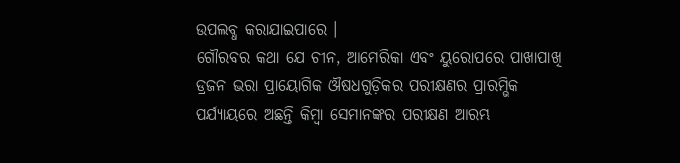ଉପଲବ୍ଧ କରାଯାଇପାରେ ।
ଗୌରବର କଥା ଯେ ଚୀନ, ଆମେରିକା ଏବଂ ୟୁରୋପରେ ପାଖାପାଖି ଡ୍ରଜନ ଭରା ପ୍ରାୟୋଗିକ ଔଷଧଗୁଡ଼ିକର ପରୀକ୍ଷଣର ପ୍ରାରମ୍ଭିକ ପର୍ଯ୍ୟାୟରେ ଅଛନ୍ତି କିମ୍ବା ସେମାନଙ୍କର ପରୀକ୍ଷଣ ଆରମ୍ଭ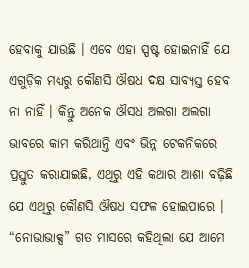ହେବାକୁ ଯାଉଛି । ଏବେ ଏହା ସ୍ପଷ୍ଟ ହୋଇନାହିଁ ଯେ ଏଗୁଡ଼ିକ ମଧ୍ୟରୁ କୌଣସି ଔଷଧ ଦକ୍ଷ ସାବ୍ୟସ୍ତ ହେବ ନା ନାହିଁ । କିନ୍ତୁ ଅନେକ ଔସଧ ଅଲଗା ଅଲଗା ଭାବରେ କାମ କରିଥାନ୍ତି ଏବଂ ଭିନ୍ନ ଟେକନିକରେ ପ୍ରସ୍ତୁତ କରାଯାଇଛି, ଏଥିରୁ ଏହି କଥାର ଆଶା ବଢ଼ିଛି ଯେ ଏଥିରୁ କୌଣସି ଔଷଧ ସଫଳ ହୋଇପାରେ ।
“ନୋଭାଭାକ୍ସ” ଗତ ମାସରେ କହିଥିଲା ଯେ ଆମେ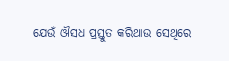ଯେଉଁ ଔସଧ ପ୍ରସ୍ତୁତ କରିଥାଉ ସେଥିରେ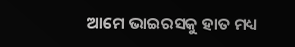ଆମେ ଭାଇରସକୁ ହାତ ମଧ୍ୟ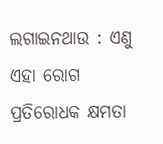ଲଗାଇନଥାଉ : ଏଣୁ ଏହା ରୋଗ ପ୍ରତିରୋଧକ କ୍ଷମତା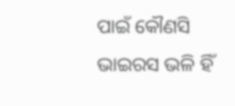ପାଇଁ କୌଣସି ଭାଇରସ ଭଳି ହିଁ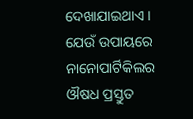ଦେଖାଯାଇଥାଏ । ଯେଉଁ ଉପାୟରେ ନାନୋପାର୍ଟିକିଲର ଔଷଧ ପ୍ରସ୍ତୁତ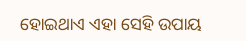ହୋଇଥାଏ ଏହା ସେହି ଉପାୟ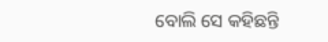ବୋଲି ସେ କହିଛନ୍ତି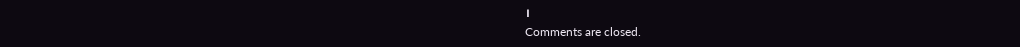।
Comments are closed.